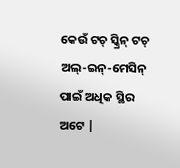କେଉଁ ଟଚ୍ ସ୍କ୍ରିନ୍ ଟଚ୍ ଅଲ୍-ଇନ୍-ମେସିନ୍ ପାଇଁ ଅଧିକ ସ୍ଥିର ଅଟେ |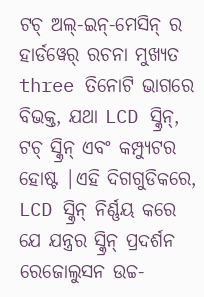ଟଚ୍ ଅଲ୍-ଇନ୍-ମେସିନ୍ ର ହାର୍ଡୱେର୍ ରଚନା ମୁଖ୍ୟତ three ତିନୋଟି ଭାଗରେ ବିଭକ୍ତ, ଯଥା LCD ସ୍କ୍ରିନ୍, ଟଚ୍ ସ୍କ୍ରିନ୍ ଏବଂ କମ୍ପ୍ୟୁଟର ହୋଷ୍ଟ |ଏହି ଦିଗଗୁଡିକରେ, LCD ସ୍କ୍ରିନ୍ ନିର୍ଣ୍ଣୟ କରେ ଯେ ଯନ୍ତ୍ରର ସ୍କ୍ରିନ୍ ପ୍ରଦର୍ଶନ ରେଜୋଲୁସନ ଉଚ୍ଚ-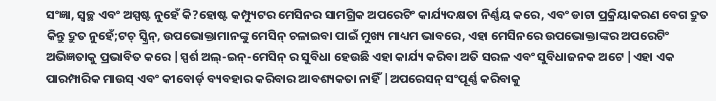ସଂଜ୍ଞା, ସ୍ୱଚ୍ଛ ଏବଂ ଅସ୍ପଷ୍ଟ ନୁହେଁ କି?ହୋଷ୍ଟ କମ୍ପ୍ୟୁଟର ମେସିନର ସାମଗ୍ରିକ ଅପରେଟିଂ କାର୍ଯ୍ୟଦକ୍ଷତା ନିର୍ଣ୍ଣୟ କରେ, ଏବଂ ଡାଟା ପ୍ରକ୍ରିୟାକରଣ ବେଗ ଦ୍ରୁତ କିନ୍ତୁ ଦ୍ରୁତ ନୁହେଁ;ଟଚ୍ ସ୍କ୍ରିନ୍, ଉପଭୋକ୍ତାମାନଙ୍କୁ ମେସିନ୍ ଚଳାଇବା ପାଇଁ ମୁଖ୍ୟ ମାଧ୍ୟମ ଭାବରେ, ଏହା ମେସିନରେ ଉପଭୋକ୍ତାଙ୍କର ଅପରେଟିଂ ଅଭିଜ୍ଞତାକୁ ପ୍ରଭାବିତ କରେ |ସ୍ପର୍ଶ ଅଲ୍-ଇନ୍-ମେସିନ୍ ର ସୁବିଧା ହେଉଛି ଏହା କାର୍ଯ୍ୟ କରିବା ଅତି ସରଳ ଏବଂ ସୁବିଧାଜନକ ଅଟେ |ଏହା ଏକ ପାରମ୍ପାରିକ ମାଉସ୍ ଏବଂ କୀବୋର୍ଡ୍ ବ୍ୟବହାର କରିବାର ଆବଶ୍ୟକତା ନାହିଁ |ଅପରେସନ୍ ସଂପୂର୍ଣ୍ଣ କରିବାକୁ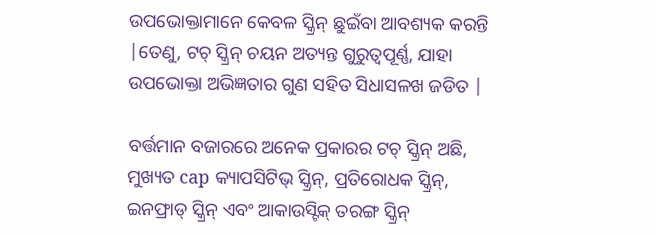ଉପଭୋକ୍ତାମାନେ କେବଳ ସ୍କ୍ରିନ୍ ଛୁଇଁବା ଆବଶ୍ୟକ କରନ୍ତି |ତେଣୁ, ଟଚ୍ ସ୍କ୍ରିନ୍ ଚୟନ ଅତ୍ୟନ୍ତ ଗୁରୁତ୍ୱପୂର୍ଣ୍ଣ, ଯାହା ଉପଭୋକ୍ତା ଅଭିଜ୍ଞତାର ଗୁଣ ସହିତ ସିଧାସଳଖ ଜଡିତ |

ବର୍ତ୍ତମାନ ବଜାରରେ ଅନେକ ପ୍ରକାରର ଟଚ୍ ସ୍କ୍ରିନ୍ ଅଛି, ମୁଖ୍ୟତ cap କ୍ୟାପସିଟିଭ୍ ସ୍କ୍ରିନ୍, ପ୍ରତିରୋଧକ ସ୍କ୍ରିନ୍, ଇନଫ୍ରାଡ୍ ସ୍କ୍ରିନ୍ ଏବଂ ଆକାଉସ୍ଟିକ୍ ତରଙ୍ଗ ସ୍କ୍ରିନ୍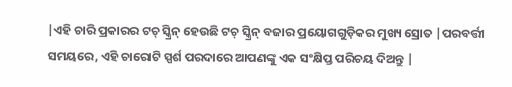|ଏହି ଚାରି ପ୍ରକାରର ଟଚ୍ ସ୍କ୍ରିନ୍ ହେଉଛି ଟଚ୍ ସ୍କ୍ରିନ୍ ବଜାର ପ୍ରୟୋଗଗୁଡ଼ିକର ମୁଖ୍ୟ ସ୍ରୋତ |ପରବର୍ତ୍ତୀ ସମୟରେ, ଏହି ଚାରୋଟି ସ୍ପର୍ଶ ପରଦାରେ ଆପଣଙ୍କୁ ଏକ ସଂକ୍ଷିପ୍ତ ପରିଚୟ ଦିଅନ୍ତୁ |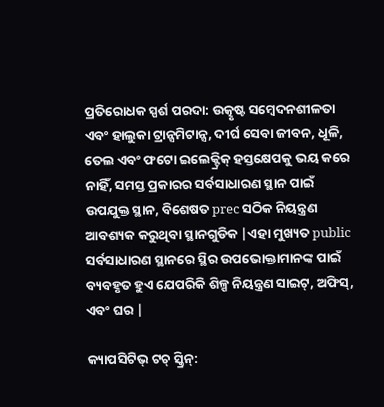ପ୍ରତିରୋଧକ ସ୍ପର୍ଶ ପରଦା: ଉତ୍କୃଷ୍ଟ ସମ୍ବେଦନଶୀଳତା ଏବଂ ହାଲୁକା ଟ୍ରାନ୍ସମିଟାନ୍ସ, ଦୀର୍ଘ ସେବା ଜୀବନ, ଧୂଳି, ତେଲ ଏବଂ ଫଟୋ ଇଲେକ୍ଟ୍ରିକ୍ ହସ୍ତକ୍ଷେପକୁ ଭୟ କରେ ନାହିଁ, ସମସ୍ତ ପ୍ରକାରର ସର୍ବସାଧାରଣ ସ୍ଥାନ ପାଇଁ ଉପଯୁକ୍ତ ସ୍ଥାନ, ବିଶେଷତ prec ସଠିକ ନିୟନ୍ତ୍ରଣ ଆବଶ୍ୟକ କରୁଥିବା ସ୍ଥାନଗୁଡିକ |ଏହା ମୁଖ୍ୟତ public ସର୍ବସାଧାରଣ ସ୍ଥାନରେ ସ୍ଥିର ଉପଭୋକ୍ତାମାନଙ୍କ ପାଇଁ ବ୍ୟବହୃତ ହୁଏ ଯେପରିକି ଶିଳ୍ପ ନିୟନ୍ତ୍ରଣ ସାଇଟ୍, ଅଫିସ୍, ଏବଂ ଘର |

କ୍ୟାପସିଟିଭ୍ ଟଚ୍ ସ୍କ୍ରିନ୍: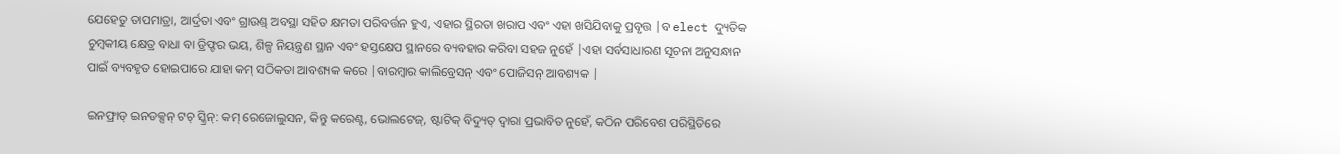ଯେହେତୁ ତାପମାତ୍ରା, ଆର୍ଦ୍ରତା ଏବଂ ଗ୍ରାଉଣ୍ଡ୍ ଅବସ୍ଥା ସହିତ କ୍ଷମତା ପରିବର୍ତ୍ତନ ହୁଏ, ଏହାର ସ୍ଥିରତା ଖରାପ ଏବଂ ଏହା ଖସିଯିବାକୁ ପ୍ରବୃତ୍ତ |ବ elect ଦ୍ୟୁତିକ ଚୁମ୍ବକୀୟ କ୍ଷେତ୍ର ବାଧା ବା ଡ୍ରିଫ୍ଟର ଭୟ, ଶିଳ୍ପ ନିୟନ୍ତ୍ରଣ ସ୍ଥାନ ଏବଂ ହସ୍ତକ୍ଷେପ ସ୍ଥାନରେ ବ୍ୟବହାର କରିବା ସହଜ ନୁହେଁ |ଏହା ସର୍ବସାଧାରଣ ସୂଚନା ଅନୁସନ୍ଧାନ ପାଇଁ ବ୍ୟବହୃତ ହୋଇପାରେ ଯାହା କମ୍ ସଠିକତା ଆବଶ୍ୟକ କରେ |ବାରମ୍ବାର କାଲିବ୍ରେସନ୍ ଏବଂ ପୋଜିସନ୍ ଆବଶ୍ୟକ |

ଇନଫ୍ରାଡ୍ ଇନଡକ୍ସନ୍ ଟଚ୍ ସ୍କ୍ରିନ୍: କମ୍ ରେଜୋଲୁସନ, କିନ୍ତୁ କରେଣ୍ଟ, ଭୋଲଟେଜ୍, ଷ୍ଟାଟିକ୍ ବିଦ୍ୟୁତ୍ ଦ୍ୱାରା ପ୍ରଭାବିତ ନୁହେଁ, କଠିନ ପରିବେଶ ପରିସ୍ଥିତିରେ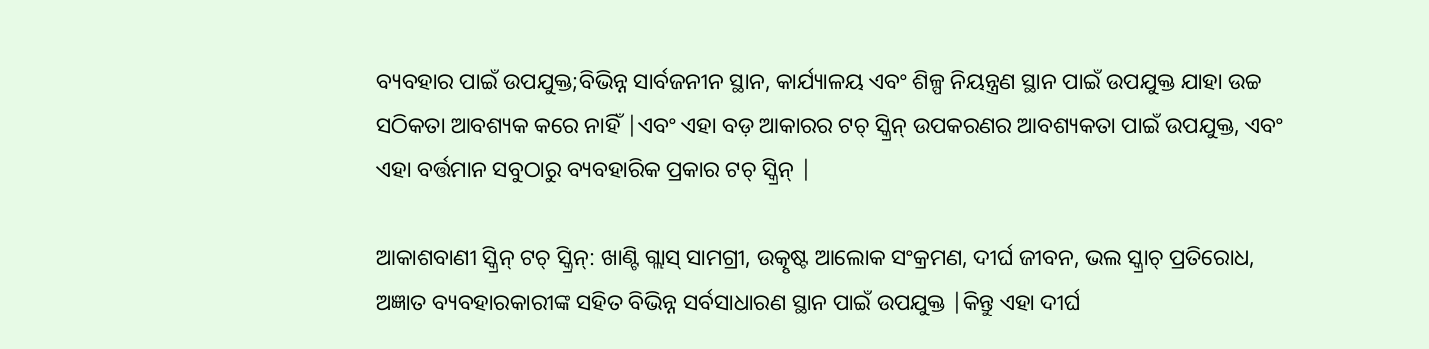ବ୍ୟବହାର ପାଇଁ ଉପଯୁକ୍ତ;ବିଭିନ୍ନ ସାର୍ବଜନୀନ ସ୍ଥାନ, କାର୍ଯ୍ୟାଳୟ ଏବଂ ଶିଳ୍ପ ନିୟନ୍ତ୍ରଣ ସ୍ଥାନ ପାଇଁ ଉପଯୁକ୍ତ ଯାହା ଉଚ୍ଚ ସଠିକତା ଆବଶ୍ୟକ କରେ ନାହିଁ |ଏବଂ ଏହା ବଡ଼ ଆକାରର ଟଚ୍ ସ୍କ୍ରିନ୍ ଉପକରଣର ଆବଶ୍ୟକତା ପାଇଁ ଉପଯୁକ୍ତ, ଏବଂ ଏହା ବର୍ତ୍ତମାନ ସବୁଠାରୁ ବ୍ୟବହାରିକ ପ୍ରକାର ଟଚ୍ ସ୍କ୍ରିନ୍ |

ଆକାଶବାଣୀ ସ୍କ୍ରିନ୍ ଟଚ୍ ସ୍କ୍ରିନ୍: ଖାଣ୍ଟି ଗ୍ଲାସ୍ ସାମଗ୍ରୀ, ଉତ୍କୃଷ୍ଟ ଆଲୋକ ସଂକ୍ରମଣ, ଦୀର୍ଘ ଜୀବନ, ଭଲ ସ୍କ୍ରାଚ୍ ପ୍ରତିରୋଧ, ଅଜ୍ଞାତ ବ୍ୟବହାରକାରୀଙ୍କ ସହିତ ବିଭିନ୍ନ ସର୍ବସାଧାରଣ ସ୍ଥାନ ପାଇଁ ଉପଯୁକ୍ତ |କିନ୍ତୁ ଏହା ଦୀର୍ଘ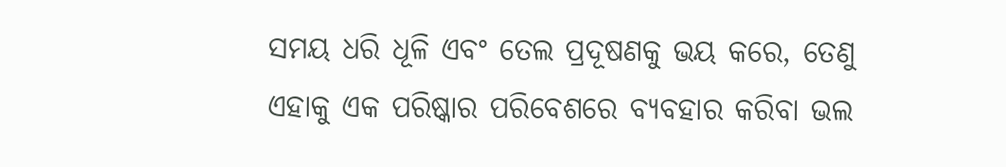ସମୟ ଧରି ଧୂଳି ଏବଂ ତେଲ ପ୍ରଦୂଷଣକୁ ଭୟ କରେ, ତେଣୁ ଏହାକୁ ଏକ ପରିଷ୍କାର ପରିବେଶରେ ବ୍ୟବହାର କରିବା ଭଲ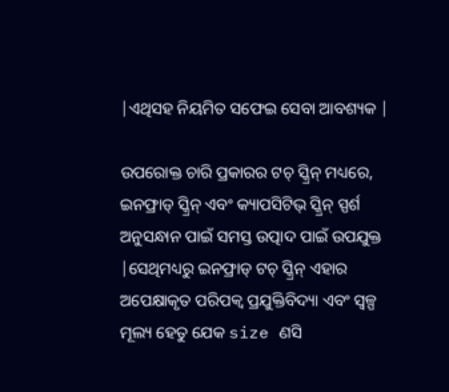|ଏଥିସହ ନିୟମିତ ସଫେଇ ସେବା ଆବଶ୍ୟକ |

ଉପରୋକ୍ତ ଚାରି ପ୍ରକାରର ଟଚ୍ ସ୍କ୍ରିନ୍ ମଧ୍ୟରେ, ଇନଫ୍ରାଡ୍ ସ୍କ୍ରିନ୍ ଏବଂ କ୍ୟାପସିଟିଭ୍ ସ୍କ୍ରିନ୍ ସ୍ପର୍ଶ ଅନୁସନ୍ଧାନ ପାଇଁ ସମସ୍ତ ଉତ୍ପାଦ ପାଇଁ ଉପଯୁକ୍ତ |ସେଥିମଧ୍ୟରୁ ଇନଫ୍ରାଡ୍ ଟଚ୍ ସ୍କ୍ରିନ୍ ଏହାର ଅପେକ୍ଷାକୃତ ପରିପକ୍ୱ ପ୍ରଯୁକ୍ତିବିଦ୍ୟା ଏବଂ ସ୍ୱଳ୍ପ ମୂଲ୍ୟ ହେତୁ ଯେକ size ଣସି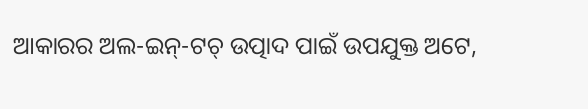ଆକାରର ଅଲ-ଇନ୍-ଟଚ୍ ଉତ୍ପାଦ ପାଇଁ ଉପଯୁକ୍ତ ଅଟେ,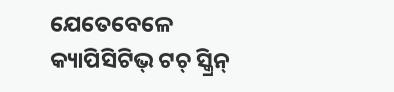ଯେତେବେଳେ କ୍ୟାପିସିଟିଭ୍ ଟଚ୍ ସ୍କ୍ରିନ୍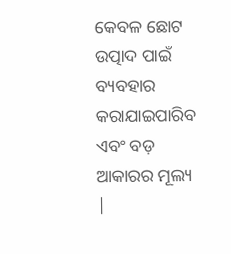କେବଳ ଛୋଟ ଉତ୍ପାଦ ପାଇଁ ବ୍ୟବହାର କରାଯାଇପାରିବ ଏବଂ ବଡ଼ ଆକାରର ମୂଲ୍ୟ |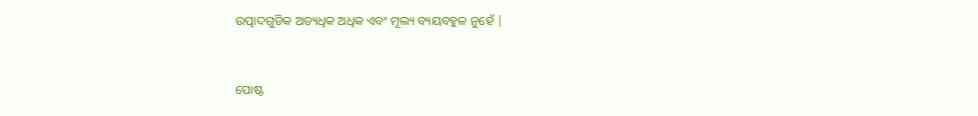ଉତ୍ପାଦଗୁଡିକ ଅତ୍ୟଧିକ ଅଧିକ ଏବଂ ମୂଲ୍ୟ ବ୍ୟୟବହୁଳ ନୁହେଁ |


ପୋଷ୍ଟ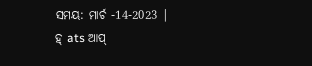ସମୟ: ମାର୍ଚ -14-2023 |
ହ୍ ats ଆପ୍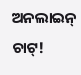ଅନଲାଇନ୍ ଚାଟ୍!